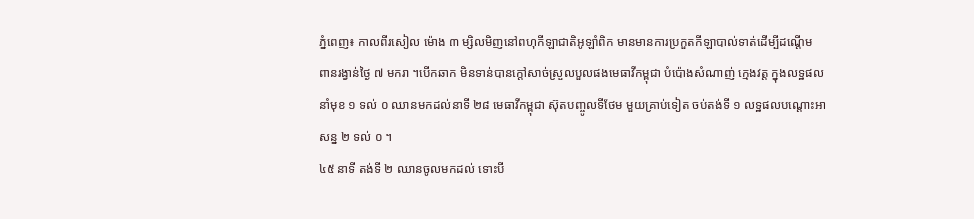ភ្នំពេញ៖ កាលពីរសៀល ម៉ោង ៣ ម្សិលមិញនៅពហុកីឡាជាតិអូឡាំពិក មានមានការប្រកួតកីឡាបាល់ទាត់ដើម្បីដណ្តើម ពានរង្វាន់ថ្ងៃ ៧ មករា ។បើកឆាក មិនទាន់បានក្តៅសាច់ស្រួលបួលផងមេធាវីកម្ពុជា បំប៉ោងសំណាញ់ ក្មេងវត្ត ក្នុងលទ្ឋផលនាំមុខ ១ ទល់ ០ ឈានមកដល់នាទី ២៨ មេធាវីកម្ពុជា ស៊ុតបញ្ចូលទីថែម មួយគ្រាប់ទៀត ចប់តង់ទី ១ លទ្ឋផលបណ្តោះអាសន្ន ២ ទល់ ០ ។
៤៥ នាទី តង់ទី ២ ឈានចូលមកដល់ ទោះបី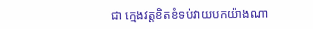ជា ក្មេងវត្តខិតខំទប់វាយបកយ៉ាងណា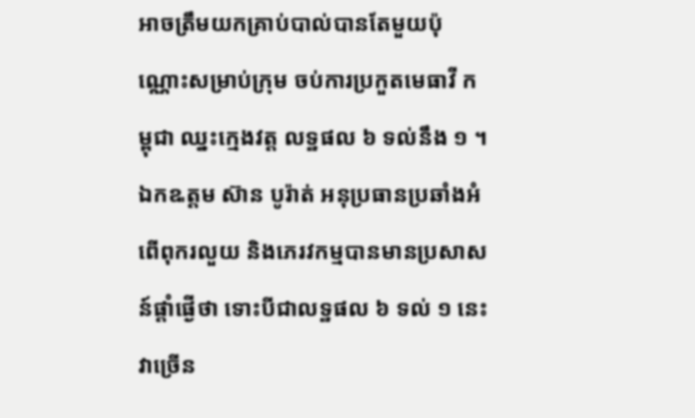អាចត្រឹមយកគ្រាប់បាល់បានតែមួយប៉ុណ្ណោះសម្រាប់ក្រុម ចប់ការប្រកួតមេធាវី កម្ពុជា ឈ្នះក្មេងវត្ត លទ្ឋផល ៦ ទល់នឹង ១ ។
ឯកឩត្តម ស៊ាន បូរ៉ាត់ អនុប្រធានប្រឆាំងអំពើពុករលួយ និងភេរវកម្មបានមានប្រសាសន៍ផ្តាំផ្ងើថា ទោះបីជាលទ្ឋផល ៦ ទល់ ១ នេះវាច្រើន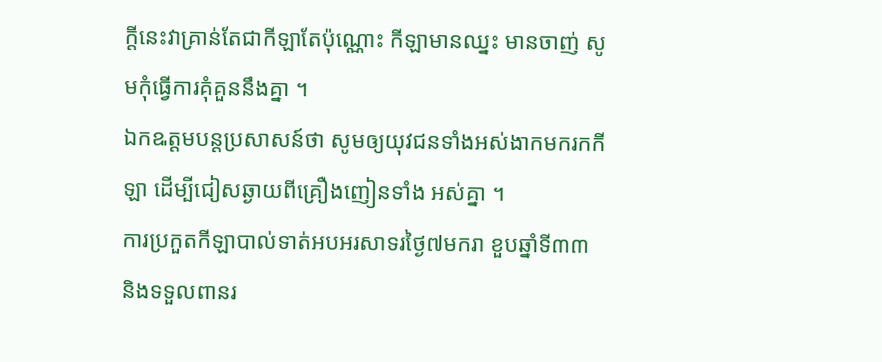ក្តីនេះវាគ្រាន់តែជាកីឡាតែប៉ុណ្ណោះ កីឡាមានឈ្នះ មានចាញ់ សូមកុំធ្វើការគុំគួននឹងគ្នា ។
ឯកឩត្តមបន្តប្រសាសន៍ថា សូមឲ្យយុវជនទាំងអស់ងាកមករកកីឡា ដើម្បីជៀសឆ្ងាយពីគ្រឿងញៀនទាំង អស់គ្នា ។
ការប្រកួតកីឡាបាល់ទាត់អបអរសាទរថ្ងៃ៧មករា ខួបឆ្នាំទី៣៣ និងទទួលពានរ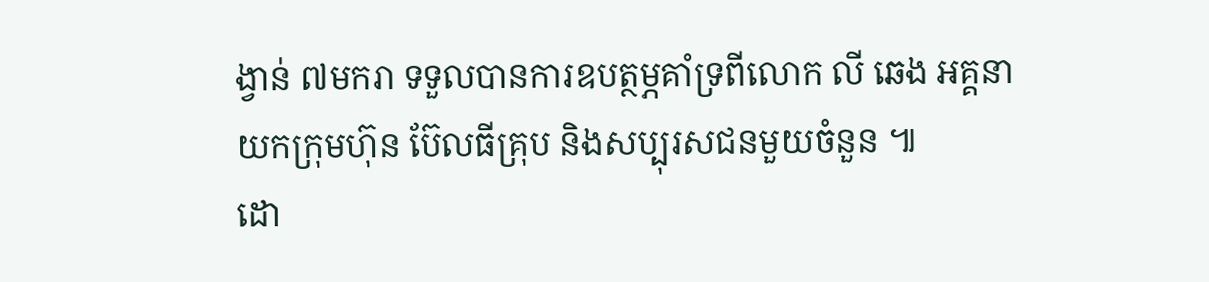ង្វាន់ ៧មករា ទទួលបានការឧបត្ថម្ភគាំទ្រពីលោក លី ឆេង អគ្គនាយកក្រុមហ៊ុន ប៊ែលធីគ្រុប និងសប្បុរសជនមួយចំនួន ៕
ដោ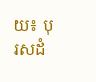យ៖ បុរសដំ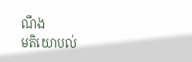ណឹង
មតិយោបល់